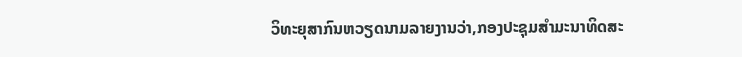ວິທະຍຸສາກົນຫວຽດນາມລາຍງານວ່າ,ກອງປະຊຸມສຳມະນາທິດສະ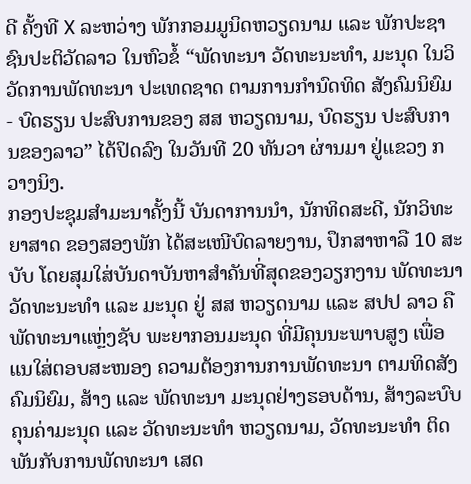ດີ ຄັ້ງທີ X ລະຫວ່າງ ພັກກອມມູນິດຫວຽດນາມ ແລະ ພັກປະຊາຊົນປະຕິວັດລາວ ໃນຫົວຂໍ້ “ພັດທະນາ ວັດທະນະທຳ, ມະນຸດ ໃນວິວັດການພັດທະນາ ປະເທດຊາດ ຕາມການກຳນົດທິດ ສັງຄົມນິຍົມ - ບົດຮຽນ ປະສົບການຂອງ ສສ ຫວຽດນາມ, ບົດຮຽນ ປະສົບການຂອງລາວ” ໄດ້ປິດລົງ ໃນວັນທີ 20 ທັນວາ ຜ່ານມາ ຢູ່ແຂວງ ກວາງນິງ.
ກອງປະຊຸມສຳມະນາຄັ້ງນີ້ ບັນດາການນຳ, ນັກທິດສະດີ, ນັກວິທະຍາສາດ ຂອງສອງພັກ ໄດ້ສະເໜີບົດລາຍງານ, ປຶກສາຫາລື 10 ສະບັບ ໂດຍສຸມໃສ່ບັນດາບັນຫາສຳຄັນທີ່ສຸດຂອງວຽກງານ ພັດທະນາ ວັດທະນະທຳ ແລະ ມະນຸດ ຢູ່ ສສ ຫວຽດນາມ ແລະ ສປປ ລາວ ຄືພັດທະນາແຫຼ່ງຊັບ ພະຍາກອນມະນຸດ ທີ່ມີຄຸນນະພາບສູງ ເພື່ອແນໃສ່ຕອບສະໜອງ ຄວາມຕ້ອງການການພັດທະນາ ຕາມທິດສັງຄົມນິຍົມ, ສ້າງ ແລະ ພັດທະນາ ມະນຸດຢ່າງຮອບດ້ານ, ສ້າງລະບົບຄຸນຄ່າມະນຸດ ແລະ ວັດທະນະທຳ ຫວຽດນາມ, ວັດທະນະທຳ ຕິດພັນກັບການພັດທະນາ ເສດ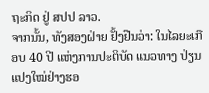ຖະກິດ ຢູ່ ສປປ ລາວ.
ຈາກນັ້ນ, ທັງສອງຝ່າຍ ຢັ້ງຢືນວ່າ: ໃນໄລຍະເກືອບ 40 ປີ ແຫ່ງການປະຕິບັດ ແນວທາງ ປ່ຽນແປງໃໝ່ຢ່າງຮອ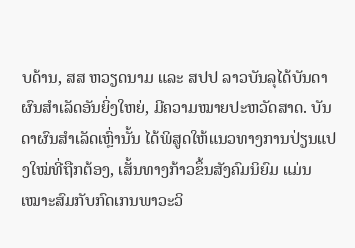ບດ້ານ, ສສ ຫວຽດນາມ ແລະ ສປປ ລາວບັນລຸໄດ້ບັນດາຜົນສຳເລັດອັນຍິ່ງໃຫຍ່, ມີຄວາມໝາຍປະຫວັດສາດ. ບັນດາຜົນສຳເລັດເຫຼົ່ານັ້ນ ໄດ້ພິສູດໃຫ້ແນວທາງການປ່ຽນແປງໃໝ່ທີ່ຖືກຕ້ອງ, ເສັ້ນທາງກ້າວຂຶ້ນສັງຄົມນິຍົມ ແມ່ນເໝາະສົມກັບກົດເກນພາວະວິ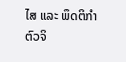ໄສ ແລະ ພຶດຕິກຳຕົວຈິ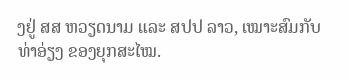ງຢູ່ ສສ ຫວຽດນາມ ແລະ ສປປ ລາວ, ເໝາະສົມກັບທ່າອ່ຽງ ຂອງຍຸກສະໄໝ.